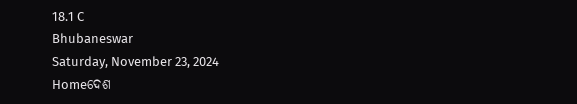18.1 C
Bhubaneswar
Saturday, November 23, 2024
Homeଦେଶ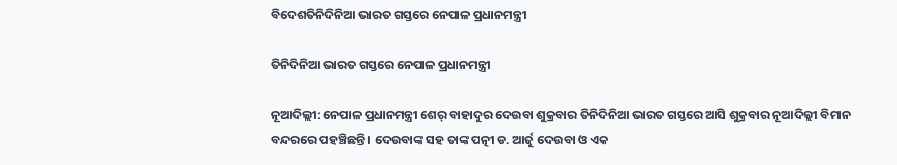ବିଦେଶତିନିଦିନିଆ ଭାରତ ଗସ୍ତରେ ନେପାଳ ପ୍ରଧାନମନ୍ତ୍ରୀ

ତିନିଦିନିଆ ଭାରତ ଗସ୍ତରେ ନେପାଳ ପ୍ରଧାନମନ୍ତ୍ରୀ

ନୂଆଦିଲ୍ଲୀ: ନେପାଳ ପ୍ରଧାନମନ୍ତ୍ରୀ ଶେର୍ ବାହାଦୁର ଦେଉବା ଶୁକ୍ରବାର ତିନିଦିନିଆ ଭାରତ ଗସ୍ତରେ ଆସି ଶୁକ୍ରବାର ନୂଆଦିଲ୍ଲୀ ବିମାନ ବନ୍ଦରରେ ପହଞ୍ଚିଛନ୍ତି । ଦେଉବାଙ୍କ ସହ ତାଙ୍କ ପତ୍ନୀ ଡ. ଆର୍ଜୁ ଦେଉବା ଓ ଏକ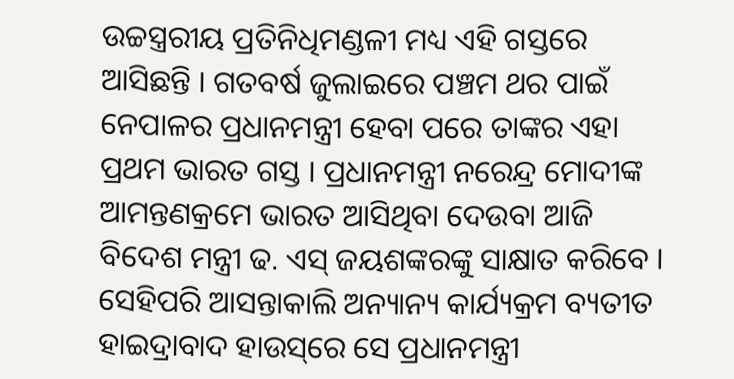ଉଚ୍ଚସ୍ତ୍ରରୀୟ ପ୍ରତିନିଧିମଣ୍ଡଳୀ ମଧ୍ୟ ଏହି ଗସ୍ତରେ ଆସିଛନ୍ତି । ଗତବର୍ଷ ଜୁଲାଇରେ ପଞ୍ଚମ ଥର ପାଇଁ ନେପାଳର ପ୍ରଧାନମନ୍ତ୍ରୀ ହେବା ପରେ ତାଙ୍କର ଏହା ପ୍ରଥମ ଭାରତ ଗସ୍ତ । ପ୍ରଧାନମନ୍ତ୍ରୀ ନରେନ୍ଦ୍ର ମୋଦୀଙ୍କ ଆମନ୍ତଣକ୍ରମେ ଭାରତ ଆସିଥିବା ଦେଉବା ଆଜି ବିଦେଶ ମନ୍ତ୍ରୀ ଢ. ଏସ୍ ଜୟଶଙ୍କରଙ୍କୁ ସାକ୍ଷାତ କରିବେ । ସେହିପରି ଆସନ୍ତାକାଲି ଅନ୍ୟାନ୍ୟ କାର୍ଯ୍ୟକ୍ରମ ବ୍ୟତୀତ ହାଇଦ୍ରାବାଦ ହାଉସ୍‌ରେ ସେ ପ୍ରଧାନମନ୍ତ୍ରୀ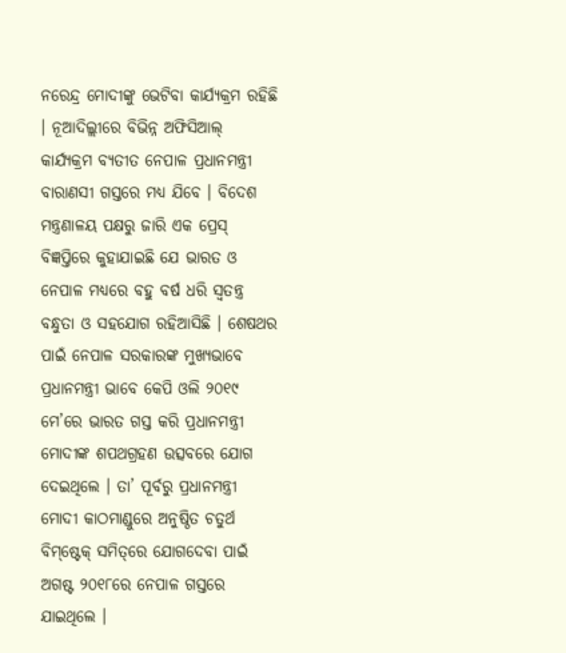ନରେନ୍ଦ୍ର ମୋଦୀଙ୍କୁ ଭେଟିବା କାର୍ଯ୍ୟକ୍ରମ ରହିଛି । ନୂଆଦିଲ୍ଲୀରେ ବିଭିନ୍ନ ଅଫିସିଆଲ୍ କାର୍ଯ୍ୟକ୍ରମ ବ୍ୟତୀତ ନେପାଳ ପ୍ରଧାନମନ୍ତ୍ରୀ ବାରାଣସୀ ଗସ୍ତରେ ମଧ୍ୟ ଯିବେ । ବିଦେଶ ମନ୍ତ୍ରଣାଳୟ ପକ୍ଷରୁ ଜାରି ଏକ ପ୍ରେସ୍ ବିଜ୍ଞପ୍ତିରେ କୁହାଯାଇଛି ଯେ ଭାରତ ଓ ନେପାଳ ମଧ୍ୟରେ ବହୁ ବର୍ଷ ଧରି ସ୍ୱତନ୍ତ୍ର ବନ୍ଧୁତା ଓ ସହଯୋଗ ରହିଆସିଛି । ଶେଷଥର ପାଇଁ ନେପାଳ ସରକାରଙ୍କ ମୁଖ୍ୟଭାବେ ପ୍ରଧାନମନ୍ତ୍ରୀ ଭାବେ କେପି ଓଲି ୨୦୧୯ ମେ’ରେ ଭାରତ ଗସ୍ତ କରି ପ୍ରଧାନମନ୍ତ୍ରୀ ମୋଦୀଙ୍କ ଶପଥଗ୍ରହଣ ଉତ୍ସବରେ ଯୋଗ ଦେଇଥିଲେ । ତା’ ପୂର୍ବରୁ ପ୍ରଧାନମନ୍ତ୍ରୀ ମୋଦୀ କାଠମାଣ୍ଡୁରେ ଅନୁଷ୍ଠିତ ଚତୁର୍ଥ ବିମ୍‌ଷ୍ଟେକ୍ ସମିତ୍‌ରେ ଯୋଗଦେବା ପାଇଁ ଅଗଷ୍ଟ ୨୦୧୮ରେ ନେପାଳ ଗସ୍ତରେ ଯାଇଥିଲେ ।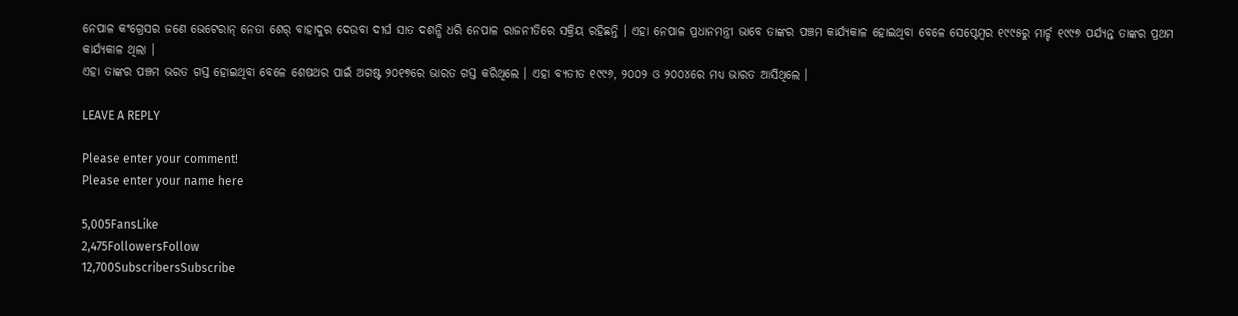ନେପାଳ କଂଗ୍ରେସର ଜଣେ ଭେଟେରାନ୍ ନେତା ଶେର୍ ବାହାଦୁର ଦେଉବା ଦୀର୍ଘ ସାତ ଦଶନ୍ଧି ଧରି ନେପାଳ ରାଜନୀତିରେ ସକ୍ରିୟ ରହିଛନ୍ତି । ଏହା ନେପାଳ ପ୍ରଧାନମନ୍ତ୍ରୀ ଭାବେ ତାଙ୍କର ପଞ୍ଚମ କାର୍ଯ୍ୟକାଳ ହୋଇଥିବା ବେଳେ ସେପ୍ଟେମ୍ବର ୧୯୯୫ରୁ ମାର୍ଚ୍ଚ ୧୯୯୭ ପର୍ଯ୍ୟନ୍ତ ତାଙ୍କର ପ୍ରଥମ କାର୍ଯ୍ୟକାଳ ଥିଲା ।
ଏହା ତାଙ୍କର ପଞ୍ଚମ ଭରତ ଗସ୍ତ ହୋଇଥିବା ବେଳେ ଶେଷଥର ପାଇଁ ଅଗଷ୍ଟ ୨୦୧୭ରେ ଭାରତ ଗସ୍ତ କରିଥିଲେ । ଏହା ବ୍ୟତୀତ ୧୯୯୬, ୨୦୦୨ ଓ ୨୦୦୪ରେ ମଧ୍ୟ ଭାରତ ଆସିଥିଲେ ।

LEAVE A REPLY

Please enter your comment!
Please enter your name here

5,005FansLike
2,475FollowersFollow
12,700SubscribersSubscribe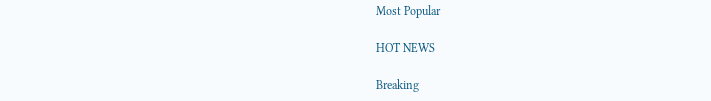Most Popular

HOT NEWS

Breaking